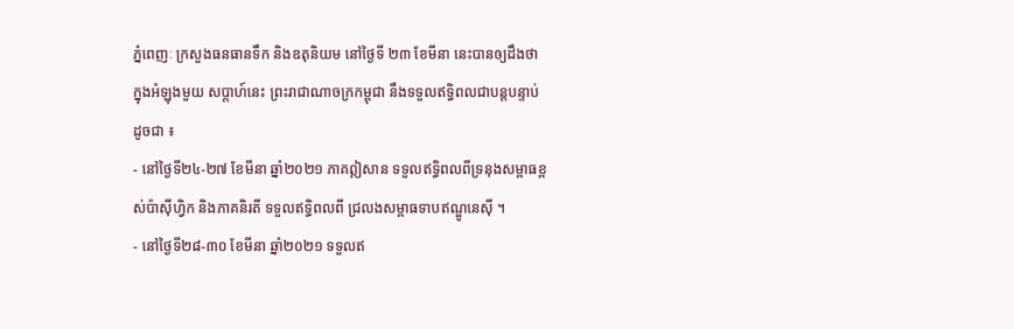ភ្នំពេញៈ ក្រសួងធនធានទឹក និងឧតុនិយម នៅថ្ងៃទី ២៣ ខែមីនា នេះបានឲ្យដឹងថា ក្នុងអំឡុងមួយ សប្តាហ៍នេះ ព្រះរាជាណាចក្រកម្ពុជា នឹងទទួលឥទ្ធិពលជាបន្តបន្ទាប់ដូចជា ៖
- នៅថ្ងៃទី២៤-២៧ ខែមីនា ឆ្នាំ២០២១ ភាគឦសាន ទទួលឥទ្ធិពលពីទ្រនុងសម្ពាធខ្ពស់ប៉ាស៊ីហ្វិក និងភាគនិរតី ទទួលឥទ្ធិពលពី ជ្រលងសម្ពាធទាបឥណ្ឌូនេស៊ី ។
- នៅថ្ងៃទី២៨-៣០ ខែមីនា ឆ្នាំ២០២១ ទទួលឥ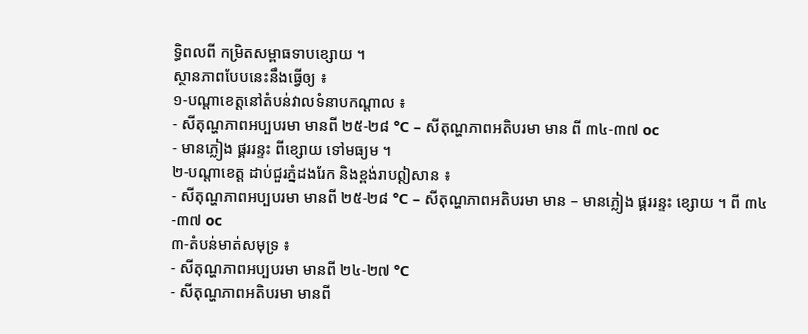ទ្ធិពលពី កម្រិតសម្ពាធទាបខ្សោយ ។
ស្ថានភាពបែបនេះនឹងធ្វើឲ្យ ៖
១-បណ្តាខេត្តនៅតំបន់វាលទំនាបកណ្ដាល ៖
- សីតុណ្ហភាពអប្បបរមា មានពី ២៥-២៨ °C – សីតុណ្ហភាពអតិបរមា មាន ពី ៣៤-៣៧ oc
- មានភ្លៀង ផ្គររន្ទះ ពីខ្សោយ ទៅមធ្យម ។
២-បណ្តាខេត្ត ដាប់ជួរភ្នំដងរែក និងខ្ពង់រាបឦសាន ៖
- សីតុណ្ហភាពអប្បបរមា មានពី ២៥-២៨ °C – សីតុណ្ហភាពអតិបរមា មាន – មានភ្លៀង ផ្គររន្ទះ ខ្សោយ ។ ពី ៣៤-៣៧ oc
៣-តំបន់មាត់សមុទ្រ ៖
- សីតុណ្ហភាពអប្បបរមា មានពី ២៤-២៧ °C
- សីតុណ្ហភាពអតិបរមា មានពី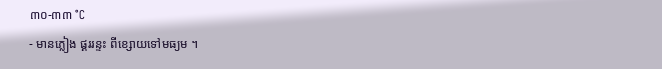៣០-៣៣ °C
- មានភ្លៀង ផ្គររន្ទះ ពីខ្សោយទៅមធ្យម ។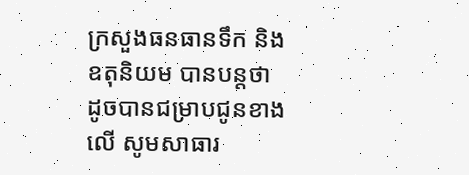ក្រសួងធនធានទឹក និងឧតុនិយម បានបន្តថា ដូចបានជម្រាបជូនខាងលើ សូមសាធារ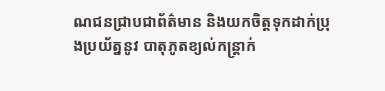ណជនជ្រាបជាព័ត៌មាន និងយកចិត្តទុកដាក់ប្រុងប្រយ័ត្ននូវ បាតុភូតខ្យល់កន្ត្រាក់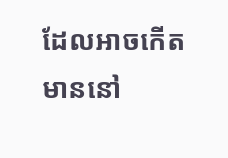ដែលអាចកើតមាននៅ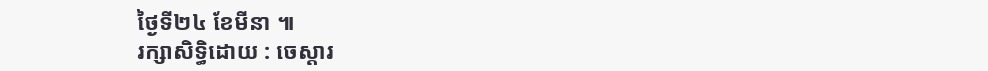ថ្ងៃទី២៤ ខែមីនា ៕
រក្សាសិទ្ធិដោយ : ចេស្តារ